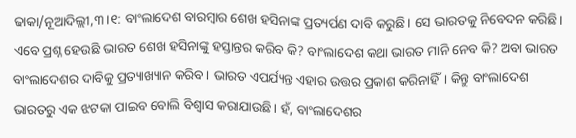ଢାକା/ନୂଆଦିଲ୍ଲୀ,୩।୧: ବାଂଲାଦେଶ ବାରମ୍ବାର ଶେଖ ହସିନାଙ୍କ ପ୍ରତ୍ୟର୍ପଣ ଦାବି କରୁଛି। ସେ ଭାରତକୁ ନିବେଦନ କରିଛି। ଏବେ ପ୍ରଶ୍ନ ହେଉଛି ଭାରତ ଶେଖ ହସିନାଙ୍କୁ ହସ୍ତାନ୍ତର କରିବ କି? ବାଂଲାଦେଶ କଥା ଭାରତ ମାନି ନେବ କି? ଅବା ଭାରତ ବାଂଲାଦେଶର ଦାବିକୁ ପ୍ରତ୍ୟାଖ୍ୟାନ କରିବ। ଭାରତ ଏପର୍ଯ୍ୟନ୍ତ ଏହାର ଉତ୍ତର ପ୍ରକାଶ କରିନାହିଁ। କିନ୍ତୁ ବାଂଲାଦେଶ ଭାରତରୁ ଏକ ଝଟକା ପାଇବ ବୋଲି ବିଶ୍ୱାସ କରାଯାଉଛି। ହଁ, ବାଂଲାଦେଶର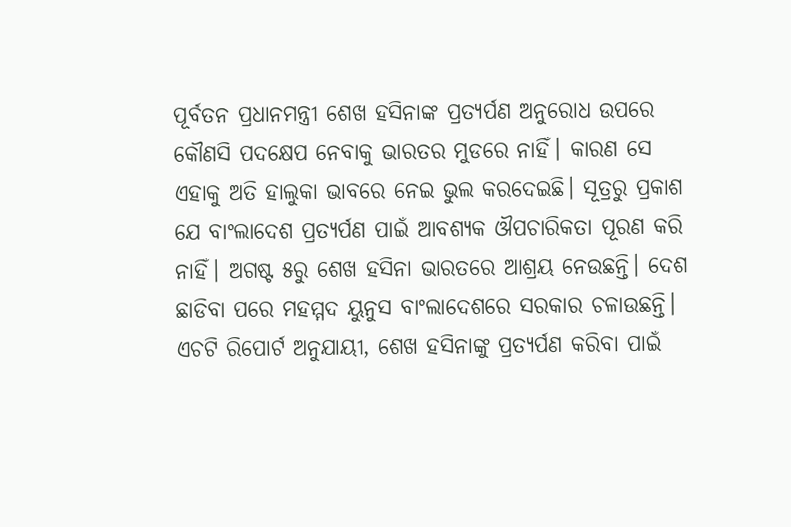ପୂର୍ବତନ ପ୍ରଧାନମନ୍ତ୍ରୀ ଶେଖ ହସିନାଙ୍କ ପ୍ରତ୍ୟର୍ପଣ ଅନୁରୋଧ ଉପରେ କୌଣସି ପଦକ୍ଷେପ ନେବାକୁ ଭାରତର ମୁଡରେ ନାହିଁ। କାରଣ ସେ ଏହାକୁ ଅତି ହାଲୁକା ଭାବରେ ନେଇ ଭୁଲ କରଦେଇଛି। ସୂତ୍ରରୁ ପ୍ରକାଶ ଯେ ବାଂଲାଦେଶ ପ୍ରତ୍ୟର୍ପଣ ପାଇଁ ଆବଶ୍ୟକ ଔପଚାରିକତା ପୂରଣ କରି ନାହିଁ। ଅଗଷ୍ଟ ୫ରୁ ଶେଖ ହସିନା ଭାରତରେ ଆଶ୍ରୟ ନେଉଛନ୍ତି। ଦେଶ ଛାଡିବା ପରେ ମହମ୍ମଦ ୟୁନୁସ ବାଂଲାଦେଶରେ ସରକାର ଚଳାଉଛନ୍ତି।
ଏଚଟି ରିପୋର୍ଟ ଅନୁଯାୟୀ, ଶେଖ ହସିନାଙ୍କୁ ପ୍ରତ୍ୟର୍ପଣ କରିବା ପାଇଁ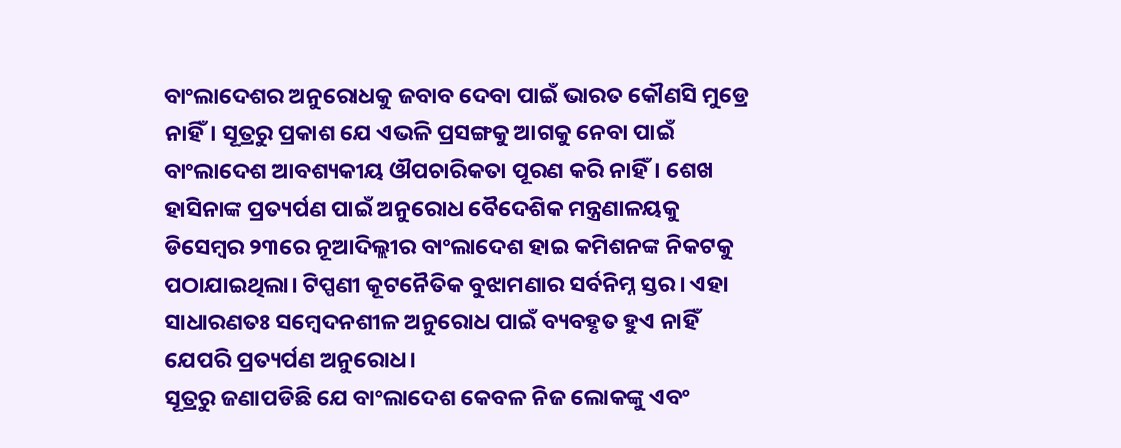ବାଂଲାଦେଶର ଅନୁରୋଧକୁ ଜବାବ ଦେବା ପାଇଁ ଭାରତ କୌଣସି ମୁଡ୍ରେ ନାହିଁ। ସୂତ୍ରରୁ ପ୍ରକାଶ ଯେ ଏଭଳି ପ୍ରସଙ୍ଗକୁ ଆଗକୁ ନେବା ପାଇଁ ବାଂଲାଦେଶ ଆବଶ୍ୟକୀୟ ଔପଚାରିକତା ପୂରଣ କରି ନାହିଁ। ଶେଖ ହାସିନାଙ୍କ ପ୍ରତ୍ୟର୍ପଣ ପାଇଁ ଅନୁରୋଧ ବୈଦେଶିକ ମନ୍ତ୍ରଣାଳୟକୁ ଡିସେମ୍ବର ୨୩ରେ ନୂଆଦିଲ୍ଲୀର ବାଂଲାଦେଶ ହାଇ କମିଶନଙ୍କ ନିକଟକୁ ପଠାଯାଇଥିଲା। ଟିପ୍ପଣୀ କୂଟନୈତିକ ବୁଝାମଣାର ସର୍ବନିମ୍ନ ସ୍ତର। ଏହା ସାଧାରଣତଃ ସମ୍ବେଦନଶୀଳ ଅନୁରୋଧ ପାଇଁ ବ୍ୟବହୃତ ହୁଏ ନାହିଁ ଯେପରି ପ୍ରତ୍ୟର୍ପଣ ଅନୁରୋଧ।
ସୂତ୍ରରୁ ଜଣାପଡିଛି ଯେ ବାଂଲାଦେଶ କେବଳ ନିଜ ଲୋକଙ୍କୁ ଏବଂ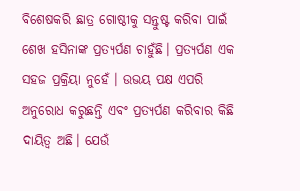ବିଶେଷକରି ଛାତ୍ର ଗୋଷ୍ଠୀକୁ ସନ୍ତୁଷ୍ଟ କରିବା ପାଇଁ ଶେଖ ହସିନାଙ୍କ ପ୍ରତ୍ୟର୍ପଣ ଚାହୁଁଛି। ପ୍ରତ୍ୟର୍ପଣ ଏକ ସହଜ ପ୍ରକ୍ରିୟା ନୁହେଁ । ଉଭୟ ପକ୍ଷ ଏପରି ଅନୁରୋଧ କରୁଛନ୍ତି ଏବଂ ପ୍ରତ୍ୟର୍ପଣ କରିବାର କିଛି ଦାୟିତ୍ୱ ଅଛି। ଯେଉଁ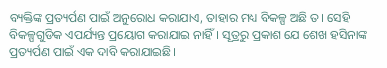ବ୍ୟକ୍ତିଙ୍କ ପ୍ରତ୍ୟର୍ପଣ ପାଇଁ ଅନୁରୋଧ କରାଯାଏ, ତାହାର ମଧ୍ୟ ବିକଳ୍ପ ଅଛି ତ। ସେହି ବିକଳ୍ପଗୁଡିକ ଏପର୍ଯ୍ୟନ୍ତ ପ୍ରୟୋଗ କରାଯାଇ ନାହିଁ। ସୂତ୍ରରୁ ପ୍ରକାଶ ଯେ ଶେଖ ହସିନାଙ୍କ ପ୍ରତ୍ୟର୍ପଣ ପାଇଁ ଏକ ଦାବି କରାଯାଇଛି।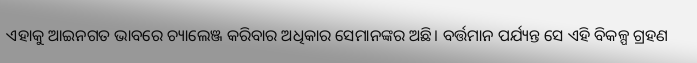ଏହାକୁ ଆଇନଗତ ଭାବରେ ଚ୍ୟାଲେଞ୍ଜ କରିବାର ଅଧିକାର ସେମାନଙ୍କର ଅଛି। ବର୍ତ୍ତମାନ ପର୍ଯ୍ୟନ୍ତ ସେ ଏହି ବିକଳ୍ପ ଗ୍ରହଣ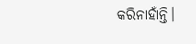କରିନାହାଁନ୍ତି।